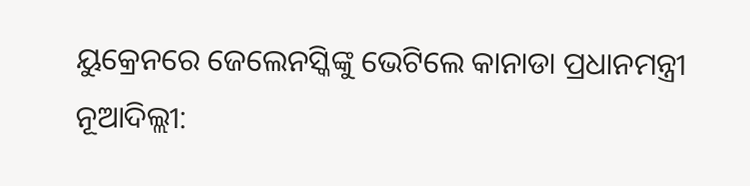ୟୁକ୍ରେନରେ ଜେଲେନସ୍କିଙ୍କୁ ଭେଟିଲେ କାନାଡା ପ୍ରଧାନମନ୍ତ୍ରୀ
ନୂଆଦିଲ୍ଲୀ: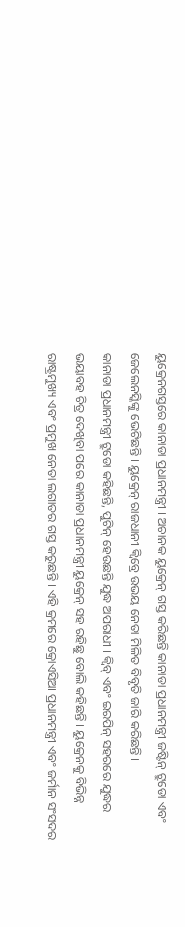ୟୁକ୍ରେନଗସ୍ତରେ କାନାଡା ପ୍ରଧାନମନ୍ତ୍ରୀ । ଅଚାନକ ୟୁକ୍ରେନ୍ ଗସ୍ତ କରିଛନ୍ତି କାନାଡା ପ୍ରଧାନମନ୍ତ୍ରୀ ଜଷ୍ଟିନ୍ ଟ୍ରୁଡୋ ଏବଂ ଜେଲେନସ୍କିଙ୍କୁ ଭେଟିଛନ୍ତି । ୟୁକ୍ରେନ୍ ରାଜଧାନୀ କ୍ୱିବ୍ରେ ଉଭୟ ନେତା ମିଳିତ ବିବୃତି ଜାରି କରିଛନ୍ତି ।
କାନାଡା ପ୍ରଧାନମନ୍ତ୍ରୀ ଟ୍ରୁଡୋ କହିଛନ୍ତି, ପୁଟିନ୍ ହେଉଛନ୍ତି ଯୁଦ୍ଧ ଅପରାଧୀ । କ୍ୱିବ୍ ଏବଂ ଇରପିନ୍ ସହରରେ ଯୁଦ୍ଧର ଭୟାବହ ଚିତ୍ର ଦେଖିବା ପରେ କାନାଡା ପ୍ରଧାନମନ୍ତ୍ରୀ ୟୁକ୍ରେନ୍ ସହ ରହିଛୁ ବୋଲି କହିଛନ୍ତି । ୟୁକ୍ରେନକୁ ବିଭିନ୍ନ ରାଷ୍ଟ୍ରମୁଖ୍ୟ ଏବଂ ପ୍ରମୁଖ ନେତା ଲଗାତର ଗସ୍ତ କରୁଛନ୍ତି । ଏହି କ୍ରମରେ କ୍ରୋଏସିଆ ପ୍ରଧାନମନ୍ତ୍ରୀ ଏବଂ ଜର୍ମାନ ସଂସଦର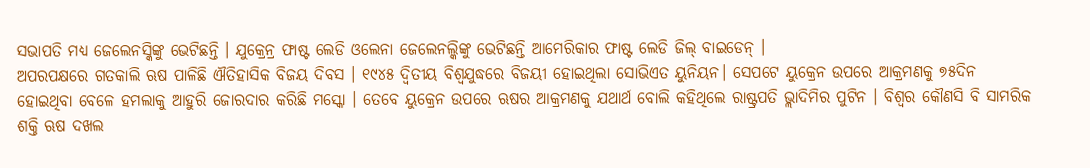ସଭାପତି ମଧ୍ୟ ଜେଲେନସ୍କିଙ୍କୁ ଭେଟିଛନ୍ତି । ଯୁକ୍ରେନ୍ର ଫାଷ୍ଟ ଲେଡି ଓଲେନା ଜେଲେନଲ୍କିଙ୍କୁ ଭେଟିଛନ୍ତି ଆମେରିକାର ଫାଷ୍ଟ ଲେଡି ଜିଲ୍ ବାଇଡେନ୍ ।
ଅପରପକ୍ଷରେ ଗତକାଲି ଋଷ ପାଳିଛି ଐତିହାସିକ ବିଜୟ ଦିବସ । ୧୯୪୫ ଦ୍ୱିତୀୟ ବିଶ୍ୱଯୁଦ୍ଧରେ ବିଜୟୀ ହୋଇଥିଲା ସୋଭିଏତ ୟୁନିୟନ। ସେପଟେ ୟୁକ୍ରେନ ଉପରେ ଆକ୍ରମଣକୁ ୭୫ଦିନ ହୋଇଥିବା ବେଳେ ହମଲାକୁ ଆହୁରି ଜୋରଦାର କରିଛି ମସ୍କୋ । ତେବେ ୟୁକ୍ରେନ ଉପରେ ଋଷର ଆକ୍ରମଣକୁ ଯଥାର୍ଥ ବୋଲି କହିଥିଲେ ରାଷ୍ଟ୍ରପତି ଭ୍ଲାଦିମିର ପୁଟିନ । ବିଶ୍ୱର କୌଣସି ବି ସାମରିକ ଶକ୍ତି ଋଷ ଦଖଲ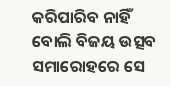କରିପାରିବ ନାହିଁ ବୋଲି ବିଜୟ ଉତ୍ସବ ସମାରୋହରେ ସେ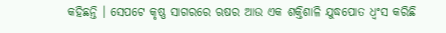କହିଛନ୍ତି । ସେପଟେ କୃଷ୍ଣ ସାଗରରେ ଋଷର ଆଉ ଏକ ଶକ୍ତିଶାଳି ଯୁଦ୍ଧପୋତ ଧ୍ୱଂସ କରିଛି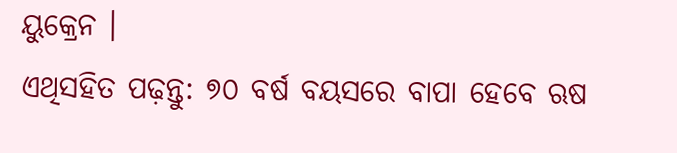ୟୁକ୍ରେନ ।
ଏଥିସହିତ ପଢ଼ନ୍ତୁ: ୭୦ ବର୍ଷ ବୟସରେ ବାପା ହେବେ ଋଷ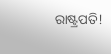ରାଷ୍ଟ୍ରପତି!